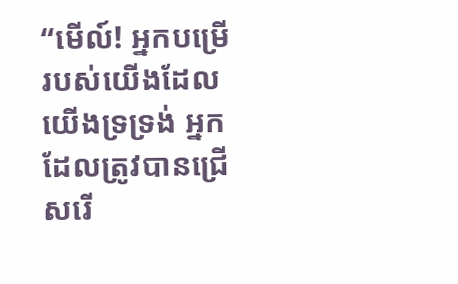“មើល៍! អ្នកបម្រើរបស់យើងដែលយើងទ្រទ្រង់ អ្នកដែលត្រូវបានជ្រើសរើ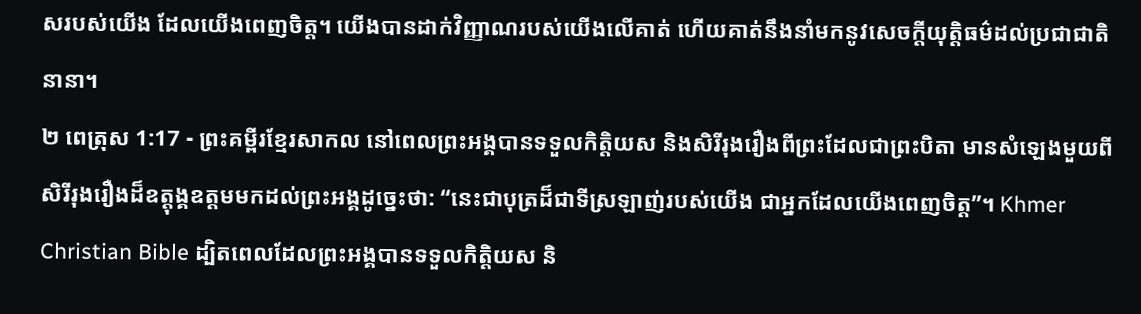សរបស់យើង ដែលយើងពេញចិត្ត។ យើងបានដាក់វិញ្ញាណរបស់យើងលើគាត់ ហើយគាត់នឹងនាំមកនូវសេចក្ដីយុត្តិធម៌ដល់ប្រជាជាតិនានា។
២ ពេត្រុស 1:17 - ព្រះគម្ពីរខ្មែរសាកល នៅពេលព្រះអង្គបានទទួលកិត្តិយស និងសិរីរុងរឿងពីព្រះដែលជាព្រះបិតា មានសំឡេងមួយពីសិរីរុងរឿងដ៏ឧត្ដុង្គឧត្ដមមកដល់ព្រះអង្គដូច្នេះថា: “នេះជាបុត្រដ៏ជាទីស្រឡាញ់របស់យើង ជាអ្នកដែលយើងពេញចិត្ត”។ Khmer Christian Bible ដ្បិតពេលដែលព្រះអង្គបានទទួលកិត្ដិយស និ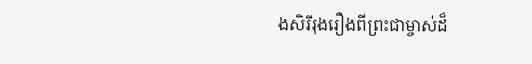ងសិរីរុងរឿងពីព្រះជាម្ចាស់ដ៏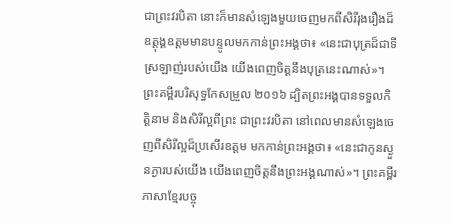ជាព្រះវរបិតា នោះក៏មានសំឡេងមួយចេញមកពីសិរីរុងរឿងដ៏ឧត្តុង្គឧត្ដមមានបន្ទូលមកកាន់ព្រះអង្គថា៖ «នេះជាបុត្រដ៏ជាទីស្រឡាញ់របស់យើង យើងពេញចិត្ដនឹងបុត្រនេះណាស់»។ ព្រះគម្ពីរបរិសុទ្ធកែសម្រួល ២០១៦ ដ្បិតព្រះអង្គបានទទួលកិត្តិនាម និងសិរីល្អពីព្រះ ជាព្រះវរបិតា នៅពេលមានសំឡេងចេញពីសិរីល្អដ៏ប្រសើរឧត្តម មកកាន់ព្រះអង្គថា៖ «នេះជាកូនស្ងួនភ្ងារបស់យើង យើងពេញចិត្តនឹងព្រះអង្គណាស់»។ ព្រះគម្ពីរភាសាខ្មែរបច្ចុ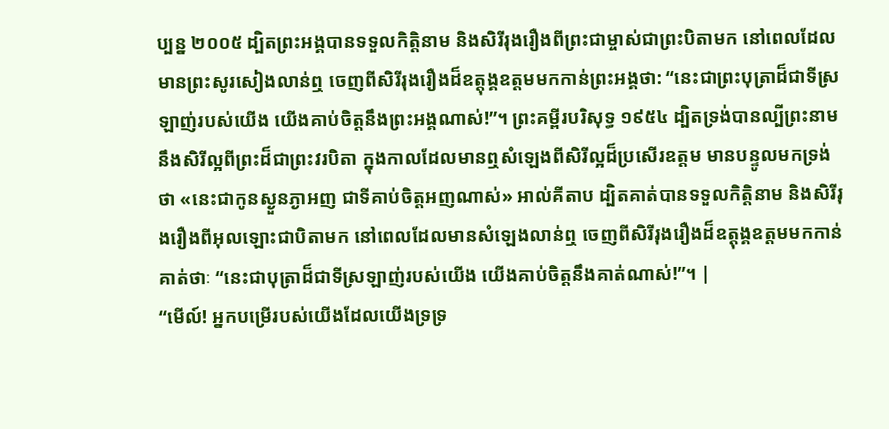ប្បន្ន ២០០៥ ដ្បិតព្រះអង្គបានទទួលកិត្តិនាម និងសិរីរុងរឿងពីព្រះជាម្ចាស់ជាព្រះបិតាមក នៅពេលដែលមានព្រះសូរសៀងលាន់ឮ ចេញពីសិរីរុងរឿងដ៏ឧត្តុង្គឧត្ដមមកកាន់ព្រះអង្គថា: “នេះជាព្រះបុត្រាដ៏ជាទីស្រឡាញ់របស់យើង យើងគាប់ចិត្តនឹងព្រះអង្គណាស់!”។ ព្រះគម្ពីរបរិសុទ្ធ ១៩៥៤ ដ្បិតទ្រង់បានល្បីព្រះនាម នឹងសិរីល្អពីព្រះដ៏ជាព្រះវរបិតា ក្នុងកាលដែលមានឮសំឡេងពីសិរីល្អដ៏ប្រសើរឧត្តម មានបន្ទូលមកទ្រង់ថា «នេះជាកូនស្ងួនភ្ងាអញ ជាទីគាប់ចិត្តអញណាស់» អាល់គីតាប ដ្បិតគាត់បានទទួលកិត្ដិនាម និងសិរីរុងរឿងពីអុលឡោះជាបិតាមក នៅពេលដែលមានសំឡេងលាន់ឮ ចេញពីសិរីរុងរឿងដ៏ឧត្ដុង្គឧត្ដមមកកាន់គាត់ថាៈ “នេះជាបុត្រាដ៏ជាទីស្រឡាញ់របស់យើង យើងគាប់ចិត្ដនឹងគាត់ណាស់!”។ |
“មើល៍! អ្នកបម្រើរបស់យើងដែលយើងទ្រទ្រ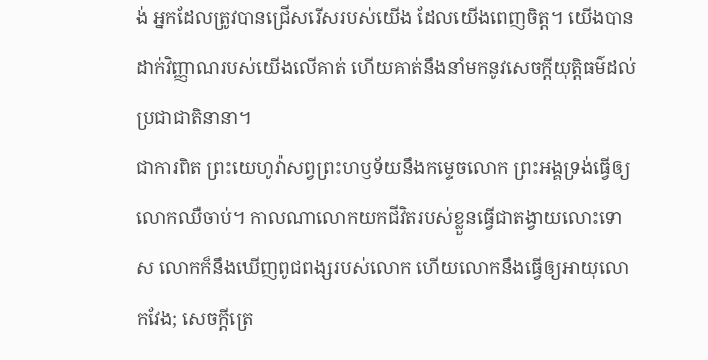ង់ អ្នកដែលត្រូវបានជ្រើសរើសរបស់យើង ដែលយើងពេញចិត្ត។ យើងបានដាក់វិញ្ញាណរបស់យើងលើគាត់ ហើយគាត់នឹងនាំមកនូវសេចក្ដីយុត្តិធម៌ដល់ប្រជាជាតិនានា។
ជាការពិត ព្រះយេហូវ៉ាសព្វព្រះហឫទ័យនឹងកម្ទេចលោក ព្រះអង្គទ្រង់ធ្វើឲ្យលោកឈឺចាប់។ កាលណាលោកយកជីវិតរបស់ខ្លួនធ្វើជាតង្វាយលោះទោស លោកក៏នឹងឃើញពូជពង្សរបស់លោក ហើយលោកនឹងធ្វើឲ្យអាយុលោកវែង; សេចក្ដីត្រេ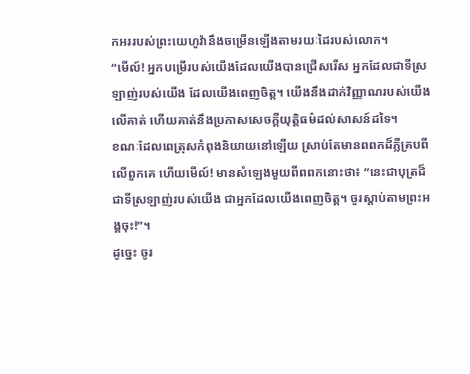កអររបស់ព្រះយេហូវ៉ានឹងចម្រើនឡើងតាមរយៈដៃរបស់លោក។
“មើល៍! អ្នកបម្រើរបស់យើងដែលយើងបានជ្រើសរើស អ្នកដែលជាទីស្រឡាញ់របស់យើង ដែលយើងពេញចិត្ត។ យើងនឹងដាក់វិញ្ញាណរបស់យើងលើគាត់ ហើយគាត់នឹងប្រកាសសេចក្ដីយុត្តិធម៌ដល់សាសន៍ដទៃ។
ខណៈដែលពេត្រុសកំពុងនិយាយនៅឡើយ ស្រាប់តែមានពពកដ៏ភ្លឺគ្របពីលើពួកគេ ហើយមើល៍! មានសំឡេងមួយពីពពកនោះថា៖ “នេះជាបុត្រដ៏ជាទីស្រឡាញ់របស់យើង ជាអ្នកដែលយើងពេញចិត្ត។ ចូរស្ដាប់តាមព្រះអង្គចុះ!”។
ដូច្នេះ ចូរ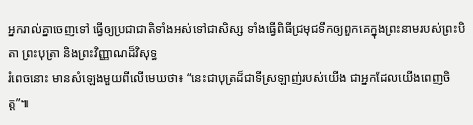អ្នករាល់គ្នាចេញទៅ ធ្វើឲ្យប្រជាជាតិទាំងអស់ទៅជាសិស្ស ទាំងធ្វើពិធីជ្រមុជទឹកឲ្យពួកគេក្នុងព្រះនាមរបស់ព្រះបិតា ព្រះបុត្រា និងព្រះវិញ្ញាណដ៏វិសុទ្ធ
រំពេចនោះ មានសំឡេងមួយពីលើមេឃថា៖ “នេះជាបុត្រដ៏ជាទីស្រឡាញ់របស់យើង ជាអ្នកដែលយើងពេញចិត្ត”៕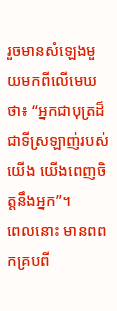រួចមានសំឡេងមួយមកពីលើមេឃថា៖ “អ្នកជាបុត្រដ៏ជាទីស្រឡាញ់របស់យើង យើងពេញចិត្តនឹងអ្នក”។
ពេលនោះ មានពពកគ្របពី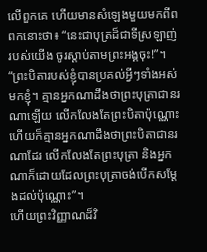លើពួកគេ ហើយមានសំឡេងមួយមកពីពពកនោះថា៖ “នេះជាបុត្រដ៏ជាទីស្រឡាញ់របស់យើង ចូរស្ដាប់តាមព្រះអង្គចុះ!”។
“ព្រះបិតារបស់ខ្ញុំបានប្រគល់អ្វីៗទាំងអស់មកខ្ញុំ។ គ្មានអ្នកណាដឹងថាព្រះបុត្រាជានរណាឡើយ លើកលែងតែព្រះបិតាប៉ុណ្ណោះ ហើយក៏គ្មានអ្នកណាដឹងថាព្រះបិតាជានរណាដែរ លើកលែងតែព្រះបុត្រា និងអ្នកណាក៏ដោយដែលព្រះបុត្រាចង់បើកសម្ដែងដល់ប៉ុណ្ណោះ”។
ហើយព្រះវិញ្ញាណដ៏វិ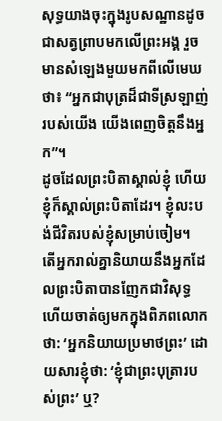សុទ្ធយាងចុះក្នុងរូបសណ្ឋានដូចជាសត្វព្រាបមកលើព្រះអង្គ រួចមានសំឡេងមួយមកពីលើមេឃថា៖ “អ្នកជាបុត្រដ៏ជាទីស្រឡាញ់របស់យើង យើងពេញចិត្តនឹងអ្នក”។
ដូចដែលព្រះបិតាស្គាល់ខ្ញុំ ហើយខ្ញុំក៏ស្គាល់ព្រះបិតាដែរ។ ខ្ញុំលះបង់ជីវិតរបស់ខ្ញុំសម្រាប់ចៀម។
តើអ្នករាល់គ្នានិយាយនឹងអ្នកដែលព្រះបិតាបានញែកជាវិសុទ្ធ ហើយចាត់ឲ្យមកក្នុងពិភពលោកថា: ‘អ្នកនិយាយប្រមាថព្រះ’ ដោយសារខ្ញុំថា: ‘ខ្ញុំជាព្រះបុត្រារបស់ព្រះ’ ឬ?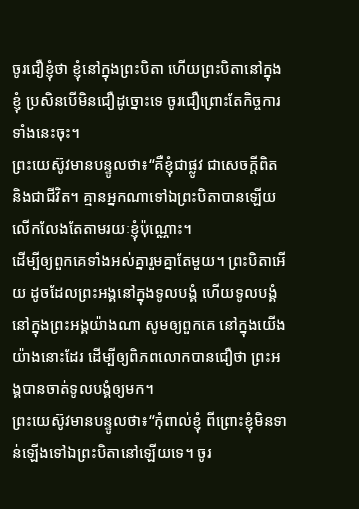ចូរជឿខ្ញុំថា ខ្ញុំនៅក្នុងព្រះបិតា ហើយព្រះបិតានៅក្នុងខ្ញុំ ប្រសិនបើមិនជឿដូច្នោះទេ ចូរជឿព្រោះតែកិច្ចការទាំងនេះចុះ។
ព្រះយេស៊ូវមានបន្ទូលថា៖“គឺខ្ញុំជាផ្លូវ ជាសេចក្ដីពិត និងជាជីវិត។ គ្មានអ្នកណាទៅឯព្រះបិតាបានឡើយ លើកលែងតែតាមរយៈខ្ញុំប៉ុណ្ណោះ។
ដើម្បីឲ្យពួកគេទាំងអស់គ្នារួមគ្នាតែមួយ។ ព្រះបិតាអើយ ដូចដែលព្រះអង្គនៅក្នុងទូលបង្គំ ហើយទូលបង្គំនៅក្នុងព្រះអង្គយ៉ាងណា សូមឲ្យពួកគេ នៅក្នុងយើងយ៉ាងនោះដែរ ដើម្បីឲ្យពិភពលោកបានជឿថា ព្រះអង្គបានចាត់ទូលបង្គំឲ្យមក។
ព្រះយេស៊ូវមានបន្ទូលថា៖“កុំពាល់ខ្ញុំ ពីព្រោះខ្ញុំមិនទាន់ឡើងទៅឯព្រះបិតានៅឡើយទេ។ ចូរ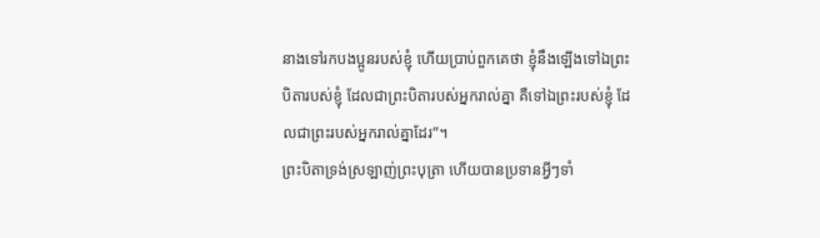នាងទៅរកបងប្អូនរបស់ខ្ញុំ ហើយប្រាប់ពួកគេថា ខ្ញុំនឹងឡើងទៅឯព្រះបិតារបស់ខ្ញុំ ដែលជាព្រះបិតារបស់អ្នករាល់គ្នា គឺទៅឯព្រះរបស់ខ្ញុំ ដែលជាព្រះរបស់អ្នករាល់គ្នាដែរ”។
ព្រះបិតាទ្រង់ស្រឡាញ់ព្រះបុត្រា ហើយបានប្រទានអ្វីៗទាំ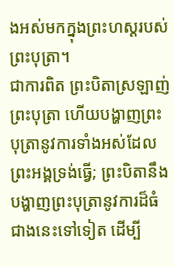ងអស់មកក្នុងព្រះហស្តរបស់ព្រះបុត្រា។
ជាការពិត ព្រះបិតាស្រឡាញ់ព្រះបុត្រា ហើយបង្ហាញព្រះបុត្រានូវការទាំងអស់ដែលព្រះអង្គទ្រង់ធ្វើ; ព្រះបិតានឹងបង្ហាញព្រះបុត្រានូវការដ៏ធំជាងនេះទៅទៀត ដើម្បី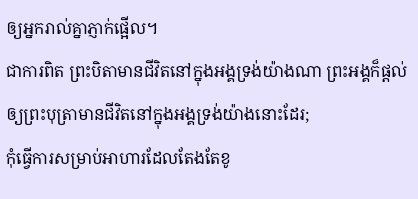ឲ្យអ្នករាល់គ្នាភ្ញាក់ផ្អើល។
ជាការពិត ព្រះបិតាមានជីវិតនៅក្នុងអង្គទ្រង់យ៉ាងណា ព្រះអង្គក៏ផ្ដល់ឲ្យព្រះបុត្រាមានជីវិតនៅក្នុងអង្គទ្រង់យ៉ាងនោះដែរ;
កុំធ្វើការសម្រាប់អាហារដែលតែងតែខូ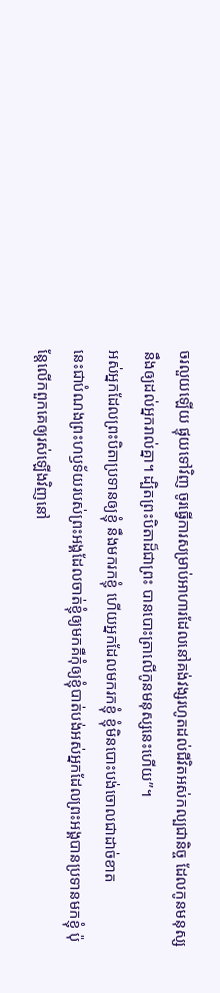ចរលួយឡើយ ផ្ទុយទៅវិញ ចូរធ្វើការសម្រាប់អាហារដែលនៅគង់វង្សរហូតដល់ជីវិតអស់កល្បជានិច្ច ដែលកូនមនុស្សនឹងឲ្យដល់អ្នករាល់គ្នា។ ដ្បិតព្រះបិតាដ៏ជាព្រះ បានបោះត្រាលើកូនមនុស្សនេះហើយ”។
អស់អ្នកដែលព្រះបិតាប្រទានឲ្យខ្ញុំ នឹងមករកខ្ញុំ ហើយអ្នកដែលមករកខ្ញុំ ខ្ញុំមិនបោះបង់ចោលជាដាច់ខាត
នេះជាបំណងព្រះហឫទ័យរបស់ព្រះអង្គដែលចាត់ខ្ញុំឲ្យមកគឺកុំឲ្យខ្ញុំបាត់បង់អស់អ្នកដែលព្រះអង្គបានប្រទានមកខ្ញុំ ប៉ុន្តែលើកពួកគេឲ្យរស់ឡើងវិញនៅ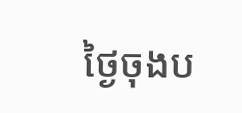ថ្ងៃចុងប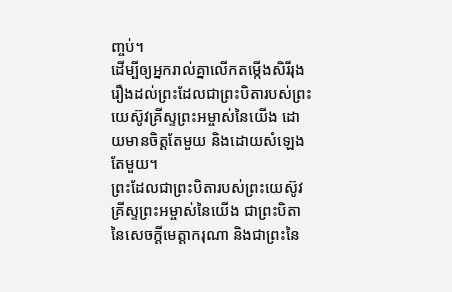ញ្ចប់។
ដើម្បីឲ្យអ្នករាល់គ្នាលើកតម្កើងសិរីរុងរឿងដល់ព្រះដែលជាព្រះបិតារបស់ព្រះយេស៊ូវគ្រីស្ទព្រះអម្ចាស់នៃយើង ដោយមានចិត្តតែមួយ និងដោយសំឡេងតែមួយ។
ព្រះដែលជាព្រះបិតារបស់ព្រះយេស៊ូវគ្រីស្ទព្រះអម្ចាស់នៃយើង ជាព្រះបិតានៃសេចក្ដីមេត្តាករុណា និងជាព្រះនៃ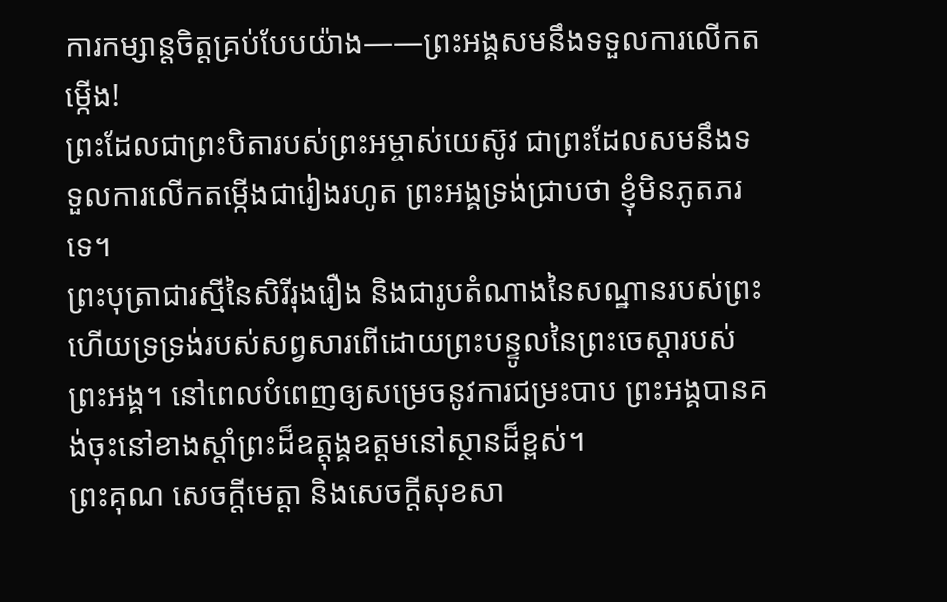ការកម្សាន្តចិត្តគ្រប់បែបយ៉ាង——ព្រះអង្គសមនឹងទទួលការលើកតម្កើង!
ព្រះដែលជាព្រះបិតារបស់ព្រះអម្ចាស់យេស៊ូវ ជាព្រះដែលសមនឹងទទួលការលើកតម្កើងជារៀងរហូត ព្រះអង្គទ្រង់ជ្រាបថា ខ្ញុំមិនភូតភរទេ។
ព្រះបុត្រាជារស្មីនៃសិរីរុងរឿង និងជារូបតំណាងនៃសណ្ឋានរបស់ព្រះ ហើយទ្រទ្រង់របស់សព្វសារពើដោយព្រះបន្ទូលនៃព្រះចេស្ដារបស់ព្រះអង្គ។ នៅពេលបំពេញឲ្យសម្រេចនូវការជម្រះបាប ព្រះអង្គបានគង់ចុះនៅខាងស្ដាំព្រះដ៏ឧត្ដុង្គឧត្ដមនៅស្ថានដ៏ខ្ពស់។
ព្រះគុណ សេចក្ដីមេត្តា និងសេចក្ដីសុខសា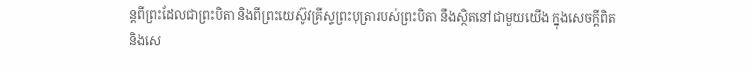ន្តពីព្រះដែលជាព្រះបិតា និងពីព្រះយេស៊ូវគ្រីស្ទព្រះបុត្រារបស់ព្រះបិតា នឹងស្ថិតនៅជាមួយយើង ក្នុងសេចក្ដីពិត និងសេ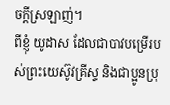ចក្ដីស្រឡាញ់។
ពីខ្ញុំ យូដាស ដែលជាបាវបម្រើរបស់ព្រះយេស៊ូវគ្រីស្ទ និងជាប្អូនប្រុ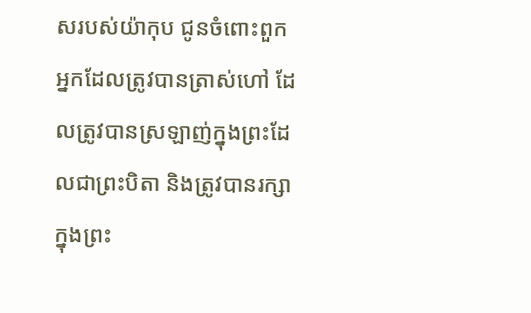សរបស់យ៉ាកុប ជូនចំពោះពួកអ្នកដែលត្រូវបានត្រាស់ហៅ ដែលត្រូវបានស្រឡាញ់ក្នុងព្រះដែលជាព្រះបិតា និងត្រូវបានរក្សាក្នុងព្រះ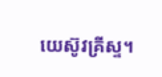យេស៊ូវគ្រីស្ទ។